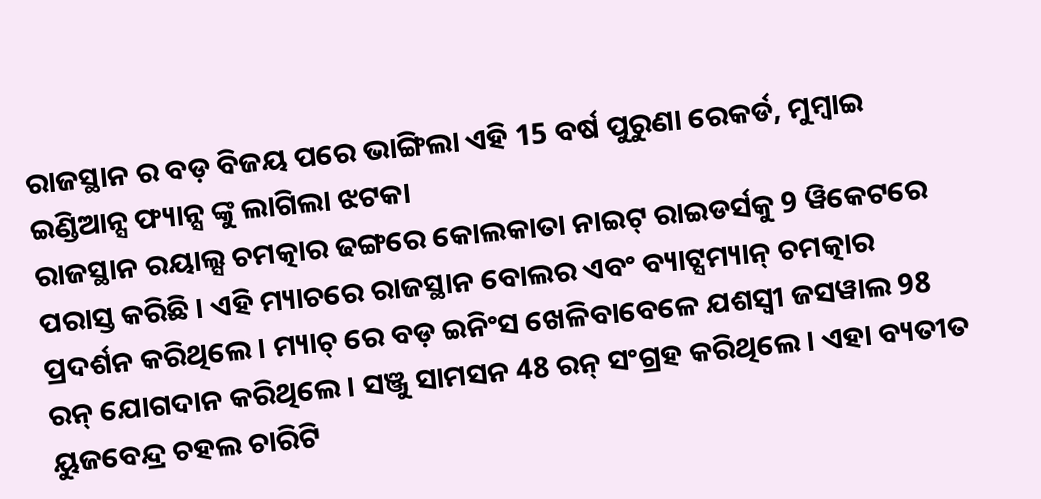ରାଜସ୍ଥାନ ର ବଡ଼ ବିଜୟ ପରେ ଭାଙ୍ଗିଲା ଏହି 15 ବର୍ଷ ପୁରୁଣା ରେକର୍ଡ, ମୁମ୍ବାଇ ଇଣ୍ଡିଆନ୍ସ ଫ୍ୟାନ୍ସ ଙ୍କୁ ଲାଗିଲା ଝଟକା
ରାଜସ୍ଥାନ ରୟାଲ୍ସ ଚମତ୍କାର ଢଙ୍ଗରେ କୋଲକାତା ନାଇଟ୍ ରାଇଡର୍ସକୁ 9 ୱିକେଟରେ ପରାସ୍ତ କରିଛି । ଏହି ମ୍ୟାଚରେ ରାଜସ୍ଥାନ ବୋଲର ଏବଂ ବ୍ୟାଟ୍ସମ୍ୟାନ୍ ଚମତ୍କାର ପ୍ରଦର୍ଶନ କରିଥିଲେ । ମ୍ୟାଚ୍ ରେ ବଡ଼ ଇନିଂସ ଖେଳିବାବେଳେ ଯଶସ୍ୱୀ ଜସୱାଲ 98 ରନ୍ ଯୋଗଦାନ କରିଥିଲେ । ସଞ୍ଜୁ ସାମସନ 48 ରନ୍ ସଂଗ୍ରହ କରିଥିଲେ । ଏହା ବ୍ୟତୀତ ୟୁଜବେନ୍ଦ୍ର ଚହଲ ଚାରିଟି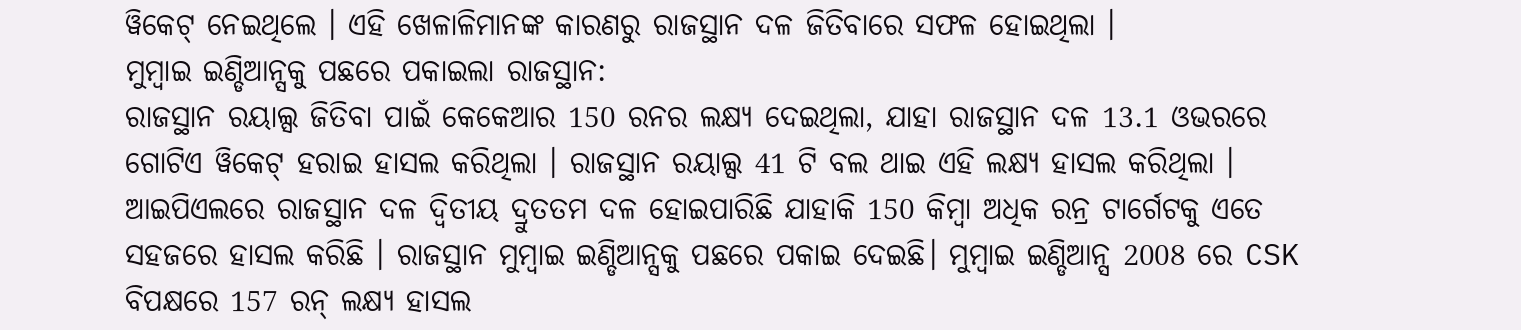ୱିକେଟ୍ ନେଇଥିଲେ । ଏହି ଖେଳାଳିମାନଙ୍କ କାରଣରୁ ରାଜସ୍ଥାନ ଦଳ ଜିତିବାରେ ସଫଳ ହୋଇଥିଲା ।
ମୁମ୍ବାଇ ଇଣ୍ଡିଆନ୍ସକୁ ପଛରେ ପକାଇଲା ରାଜସ୍ଥାନ:
ରାଜସ୍ଥାନ ରୟାଲ୍ସ ଜିତିବା ପାଇଁ କେକେଆର 150 ରନର ଲକ୍ଷ୍ୟ ଦେଇଥିଲା, ଯାହା ରାଜସ୍ଥାନ ଦଳ 13.1 ଓଭରରେ ଗୋଟିଏ ୱିକେଟ୍ ହରାଇ ହାସଲ କରିଥିଲା । ରାଜସ୍ଥାନ ରୟାଲ୍ସ 41 ଟି ବଲ ଥାଇ ଏହି ଲକ୍ଷ୍ୟ ହାସଲ କରିଥିଲା । ଆଇପିଏଲରେ ରାଜସ୍ଥାନ ଦଳ ଦ୍ୱିତୀୟ ଦ୍ରୁତତମ ଦଳ ହୋଇପାରିଛି ଯାହାକି 150 କିମ୍ବା ଅଧିକ ରନ୍ର ଟାର୍ଗେଟକୁ ଏତେ ସହଜରେ ହାସଲ କରିଛି । ରାଜସ୍ଥାନ ମୁମ୍ବାଇ ଇଣ୍ଡିଆନ୍ସକୁ ପଛରେ ପକାଇ ଦେଇଛି। ମୁମ୍ବାଇ ଇଣ୍ଡିଆନ୍ସ 2008 ରେ CSK ବିପକ୍ଷରେ 157 ରନ୍ ଲକ୍ଷ୍ୟ ହାସଲ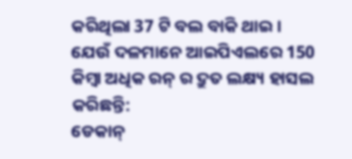କରିଥିଲା 37 ଟି ବଲ ବାକି ଥାଇ ।
ଯେଉଁ ଦଳମାନେ ଆଇପିଏଲରେ 150 କିମ୍ବା ଅଧିକ ରନ୍ ର ଦ୍ରୁତ ଲକ୍ଷ୍ୟ ହାସଲ କରିଛନ୍ତି:
ଡେକାନ୍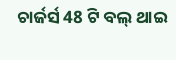ଚାର୍ଜର୍ସ 48 ଟି ବଲ୍ ଥାଇ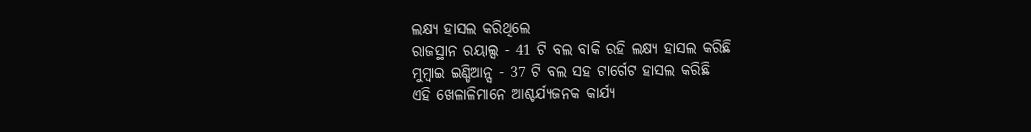ଲକ୍ଷ୍ୟ ହାସଲ କରିଥିଲେ
ରାଜସ୍ଥାନ ରୟାଲ୍ସ - 41 ଟି ବଲ ବାକି ରହି ଲକ୍ଷ୍ୟ ହାସଲ କରିଛି
ମୁମ୍ବାଇ ଇଣ୍ଡିଆନ୍ସ - 37 ଟି ବଲ ସହ ଟାର୍ଗେଟ ହାସଲ କରିଛି
ଏହି ଖେଳାଳିମାନେ ଆଶ୍ଚର୍ଯ୍ୟଜନକ କାର୍ଯ୍ୟ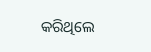କରିଥିଲେ